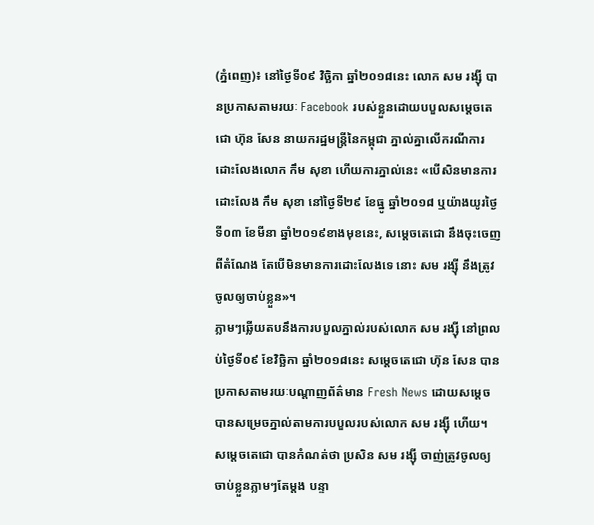(ភ្នំពេញ)៖ នៅថ្ងៃទី០៩ វិច្ឆិកា ឆ្នាំ២០១៨នេះ លោក សម រង្ស៊ី បានប្រកាសតាមរយៈ Facebook របស់ខ្លួនដោយបបួលសម្តេចតេជោ ហ៊ុន សែន នាយករដ្ឋមន្រ្តីនៃកម្ពុជា ភ្នាល់គ្នាលើករណីការដោះលែងលោក កឹម សុខា ហើយការភ្នាល់នេះ «បើសិនមានការដោះលែង កឹម សុខា នៅថ្ងៃទី២៩ ខែធ្នូ ឆ្នាំ២០១៨ ឬយ៉ាងយូរថ្ងៃទី០៣ ខែមីនា ឆ្នាំ២០១៩ខាងមុខនេះ, សម្តេចតេជោ នឹងចុះចេញពីតំណែង តែបើមិនមានការដោះលែងទេ នោះ សម រង្ស៊ី នឹងត្រូវចូលឲ្យចាប់ខ្លួន»។
ភ្លាមៗឆ្លើយតបនឹងការបបួលភ្នាល់របស់លោក សម រង្ស៊ី នៅព្រលប់ថ្ងៃទី០៩ ខែវិច្ឆិកា ឆ្នាំ២០១៨នេះ សម្តេចតេជោ ហ៊ុន សែន បានប្រកាសតាមរយៈបណ្តាញព័ត៌មាន Fresh News ដោយសម្តេចបានសម្រេចភ្នាល់តាមការបបួលរបស់លោក សម រង្ស៊ី ហើយ។ សម្តេចតេជោ បានកំណត់ថា ប្រសិន សម រង្ស៊ី ចាញ់ត្រូវចូលឲ្យចាប់ខ្លួនភ្លាមៗតែម្តង បន្ទា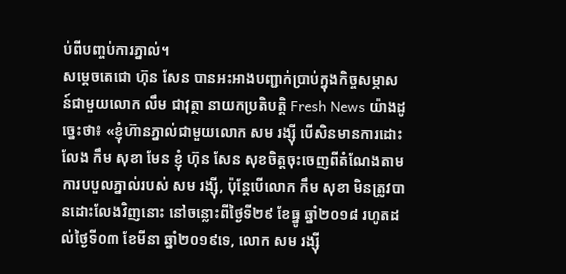ប់ពីបញ្ចប់ការភ្នាល់។
សម្តេចតេជោ ហ៊ុន សែន បានអះអាងបញ្ជាក់ប្រាប់ក្នុងកិច្ចសម្ភាសន៍ជាមួយលោក លឹម ជាវុត្ថា នាយកប្រតិបត្តិ Fresh News យ៉ាងដូច្នេះថា៖ «ខ្ញុំហ៊ានភ្នាល់ជាមួយលោក សម រង្ស៊ី បើសិនមានការដោះលែង កឹម សុខា មែន ខ្ញុំ ហ៊ុន សែន សុខចិត្តចុះចេញពីតំណែងតាមការបបួលភ្នាល់របស់ សម រង្ស៊ី, ប៉ុន្តែបើលោក កឹម សុខា មិនត្រូវបានដោះលែងវិញនោះ នៅចន្លោះពីថ្ងៃទី២៩ ខែធ្នូ ឆ្នាំ២០១៨ រហូតដល់ថ្ងៃទី០៣ ខែមីនា ឆ្នាំ២០១៩ទេ, លោក សម រង្ស៊ី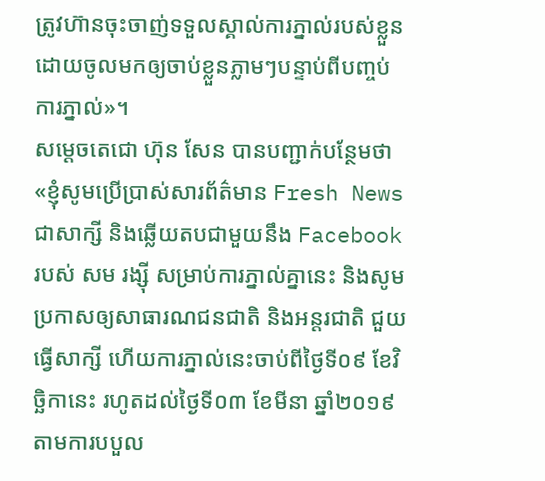ត្រូវហ៊ានចុះចាញ់ទទួលស្គាល់ការភ្នាល់របស់ខ្លួន ដោយចូលមកឲ្យចាប់ខ្លួនភ្លាមៗបន្ទាប់ពីបញ្ចប់ការភ្នាល់»។
សម្តេចតេជោ ហ៊ុន សែន បានបញ្ជាក់បន្ថែមថា «ខ្ញុំសូមប្រើប្រាស់សារព័ត៌មាន Fresh News ជាសាក្សី និងឆ្លើយតបជាមួយនឹង Facebook របស់ សម រង្ស៊ី សម្រាប់ការភ្នាល់គ្នានេះ និងសូមប្រកាសឲ្យសាធារណជនជាតិ និងអន្តរជាតិ ជួយធ្វើសាក្សី ហើយការភ្នាល់នេះចាប់ពីថ្ងៃទី០៩ ខែវិច្ឆិកានេះ រហូតដល់ថ្ងៃទី០៣ ខែមីនា ឆ្នាំ២០១៩ តាមការបបួល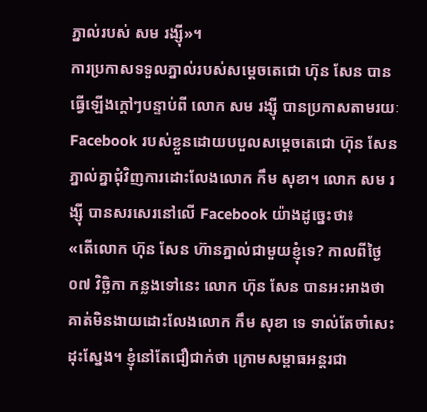ភ្នាល់របស់ សម រង្ស៊ី»។
ការប្រកាសទទួលភ្នាល់របស់សម្តេចតេជោ ហ៊ុន សែន បានធ្វើឡើងក្តៅៗបន្ទាប់ពី លោក សម រង្ស៊ី បានប្រកាសតាមរយៈ Facebook របស់ខ្លួនដោយបបួលសម្តេចតេជោ ហ៊ុន សែន ភ្នាល់គ្នាជុំវិញការដោះលែងលោក កឹម សុខា។ លោក សម រង្ស៊ី បានសរសេរនៅលើ Facebook យ៉ាងដូច្នេះថា៖
«តើលោក ហ៊ុន សែន ហ៊ានភ្នាល់ជាមួយខ្ញុំទេ? កាលពីថ្ងៃ ០៧ វិច្ឆិកា កន្លងទៅនេះ លោក ហ៊ុន សែន បានអះអាងថា គាត់មិនងាយដោះលែងលោក កឹម សុខា ទេ ទាល់តែចាំសេះដុះស្នែង។ ខ្ញុំនៅតែជឿជាក់ថា ក្រោមសម្ពាធអន្តរជា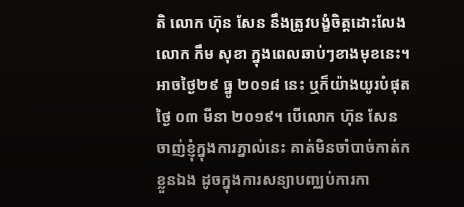តិ លោក ហ៊ុន សែន នឹងត្រូវបង្ខំចិត្តដោះលែងលោក កឹម សុខា ក្នុងពេលឆាប់ៗខាងមុខនេះ។ អាចថ្ងៃ២៩ ធ្នូ ២០១៨ នេះ ឬក៏យ៉ាងយូរបំផុត ថ្ងៃ ០៣ មីនា ២០១៩។ បើលោក ហ៊ុន សែន ចាញ់ខ្ញុំក្នុងការភ្នាល់នេះ គាត់មិនចាំបាច់កាត់កខ្លួនឯង ដូចក្នុងការសន្យាបញ្ឈប់ការកា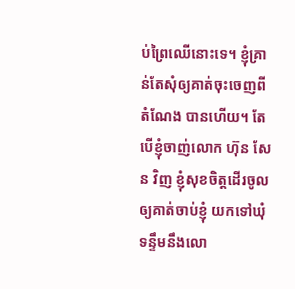ប់ព្រៃឈើនោះទេ។ ខ្ញុំគ្រាន់តែសុំឲ្យគាត់ចុះចេញពីតំណែង បានហើយ។ តែបើខ្ញុំចាញ់លោក ហ៊ុន សែន វិញ ខ្ញុំសុខចិត្តដើរចូលឲ្យគាត់ចាប់ខ្ញុំ យកទៅឃុំទន្ទឹមនឹងលោ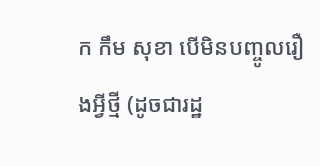ក កឹម សុខា បើមិនបញ្ចូលរឿងអ្វីថ្មី (ដូចជារដ្ឋ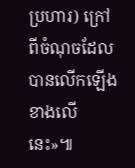ប្រហារ) ក្រៅពីចំណុចដែលបានលើកឡើងខាងលើនេះ»៕